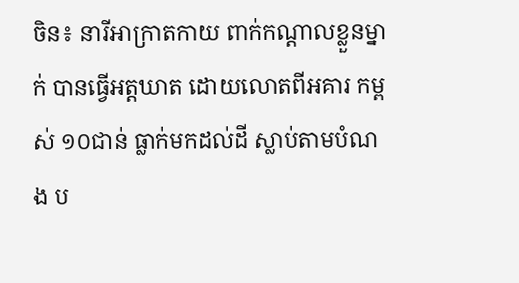ចិន៖ នារីអាក្រាតកាយ ពាក់កណ្តាលខ្លួនម្នាក់ បានធ្វើអត្តឃាត ដោយលោតពីអគារ កម្ពស់ ១០ជាន់ ធ្លាក់មកដល់ដី ស្លាប់តាមបំណង ប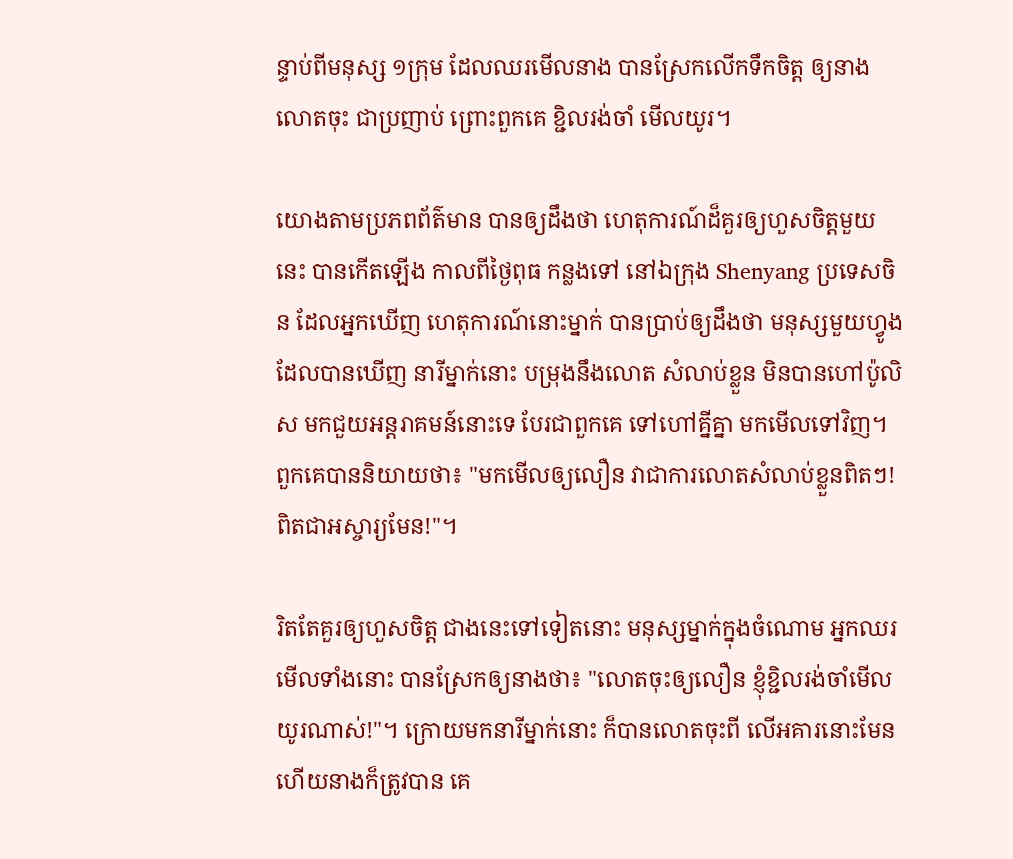ន្ទាប់ពីមនុស្ស ១ក្រុម ដែលឈរមើលនាង បានស្រែកលើកទឹកចិត្ត ឲ្យនាងលោតចុះ ជាប្រញាប់ ព្រោះពួកគេ ខ្ជិលរង់ចាំ មើលយូរ។

យោងតាមប្រភពព័ត៌មាន បានឲ្យដឹងថា ហេតុការណ៍ដ៏គួរឲ្យហួសចិត្តមួយនេះ បានកើតឡើង កាលពីថ្ងៃពុធ កន្លងទៅ នៅឯក្រុង Shenyang ប្រទេសចិន ដែលអ្នកឃើញ ហេតុការណ៍នោះម្នាក់ បានប្រាប់ឲ្យដឹងថា មនុស្សមួយហ្វូង ដែលបានឃើញ នារីម្នាក់នោះ បម្រុងនឹងលោត សំលាប់ខ្លួន មិនបានហៅប៉ូលិស មកជួយអន្តរាគមន៍នោះទេ បែរជាពួកគេ ទៅហៅគ្នីគ្នា មកមើលទៅវិញ។ ពួកគេបាននិយាយថា៖ "មកមើលឲ្យលឿន វាជាការលោតសំលាប់ខ្លួនពិតៗ! ពិតជាអស្ចារ្យមែន!"។

រិតតែគួរឲ្យហួសចិត្ត ជាងនេះទៅទៀតនោះ មនុស្សម្នាក់ក្នុងចំណោម អ្នកឈរមើលទាំងនោះ បានស្រែកឲ្យនាងថា៖ "លោតចុះឲ្យលឿន ខ្ញុំខ្ជិលរង់ចាំមើលយូរណាស់!"។ ក្រោយមកនារីម្នាក់នោះ ក៏បានលោតចុះពី លើអគារនោះមែន ហើយនាងក៏ត្រូវបាន គេ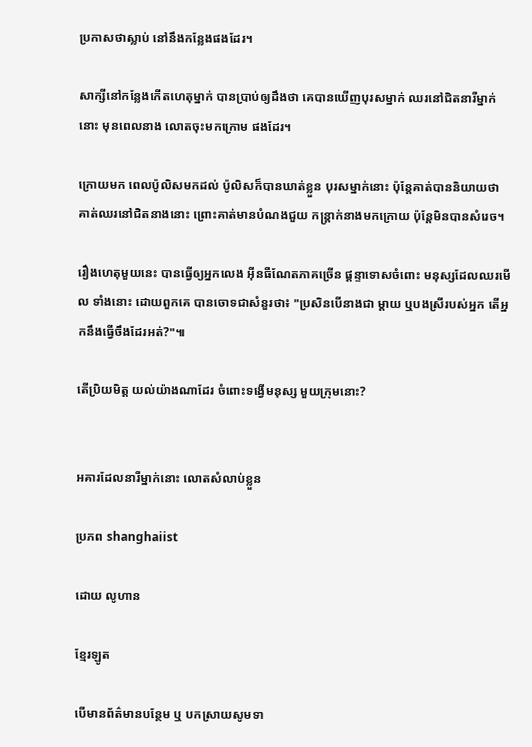ប្រកាសថាស្លាប់ នៅនឹងកន្លែងផងដែរ។

សាក្សីនៅកន្លែងកើតហេតុម្នាក់ បានប្រាប់ឲ្យដឹងថា គេបានឃើញបុរសម្នាក់ ឈរនៅជិតនារីម្នាក់នោះ មុនពេលនាង លោតចុះមកក្រោម ផងដែរ។

ក្រោយមក ពេលប៉ូលិសមកដល់ ប៉ូលិសក៏បានឃាត់ខ្លួន បុរសម្នាក់នោះ ប៉ុន្តែគាត់បាននិយាយថា គាត់ឈរនៅជិតនាងនោះ ព្រោះគាត់មានបំណងជួយ កន្រ្តាក់នាងមកក្រោយ ប៉ុន្តែមិនបានសំរេច។

រឿងហេតុមួយនេះ បានធ្វើឲ្យអ្នកលេង អ៊ីនធឺណែតភាគច្រើន ផ្តន្ទាទោសចំពោះ មនុស្សដែលឈរមើល ទាំងនោះ ដោយពួកគេ បានចោទជាសំនួរថា៖ "ប្រសិនបើនាងជា ម្តាយ ឬបងស្រីរបស់អ្នក តើអ្នកនឹងធ្វើចឹងដែរអត់?"៕

តើប្រិយមិត្ត យល់យ៉ាងណាដែរ ចំពោះទង្វើមនុស្ស មួយក្រុមនោះ?


អគារដែលនារីម្នាក់នោះ លោតសំលាប់ខ្លួន

ប្រភព shanghaiist

ដោយ លូហាន

ខ្មែរឡូត

បើមានព័ត៌មានបន្ថែម ឬ បកស្រាយសូមទា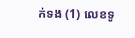ក់ទង (1) លេខទូ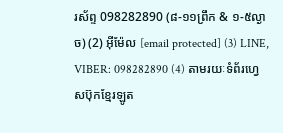រស័ព្ទ 098282890 (៨-១១ព្រឹក & ១-៥ល្ងាច) (2) អ៊ីម៉ែល [email protected] (3) LINE, VIBER: 098282890 (4) តាមរយៈទំព័រហ្វេសប៊ុកខ្មែរឡូត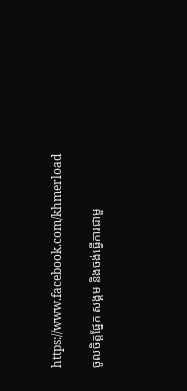https://www.facebook.com/khmerload

ចូលចិត្តផ្នែក សង្គម និងចង់ធ្វើការជាមួ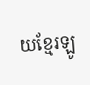យខ្មែរឡូ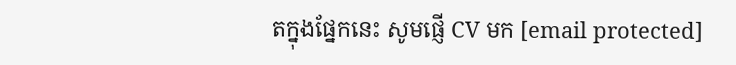តក្នុងផ្នែកនេះ សូមផ្ញើ CV មក [email protected]